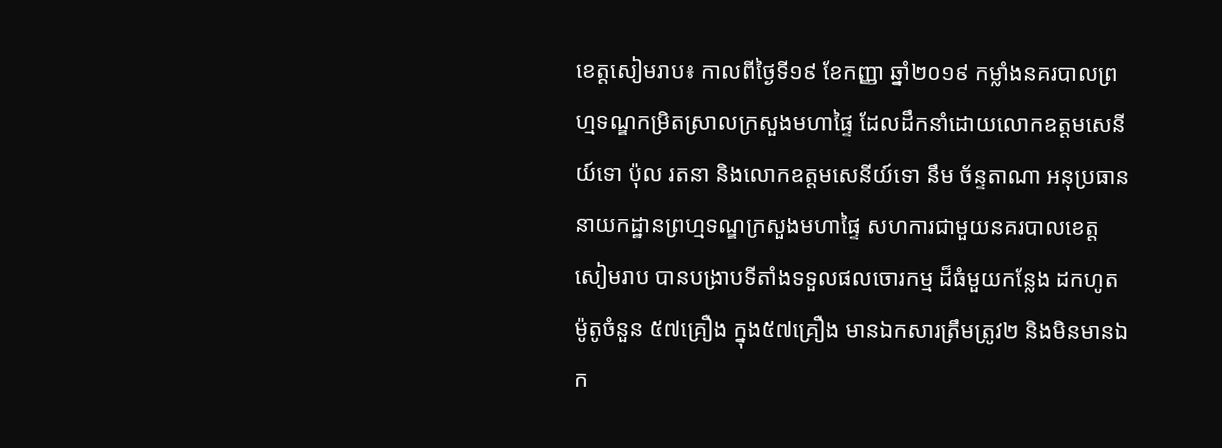ខេត្តសៀមរាប៖ កាលពីថ្ងៃទី១៩ ខែកញ្ញា ឆ្នាំ២០១៩ កម្លាំងនគរបាលព្រហ្មទណ្ឌកម្រិតស្រាលក្រសួងមហាផ្ទៃ ដែលដឹកនាំដោយលោកឧត្តមសេនីយ៍ទោ ប៉ុល រតនា និងលោកឧត្តមសេនីយ៍ទោ នឹម ច័ន្ទតាណា អនុប្រធាននាយកដ្ឋានព្រហ្មទណ្ឌក្រសួងមហាផ្ទៃ សហការជាមួយនគរបាលខេត្តសៀមរាប បានបង្រាបទីតាំងទទួលផលចោរកម្ម ដ៏ធំមួយកន្លែង ដកហូតម៉ូតូចំនួន ៥៧គ្រឿង ក្នុង៥៧គ្រឿង មានឯកសារត្រឹមត្រូវ២ និងមិនមានឯក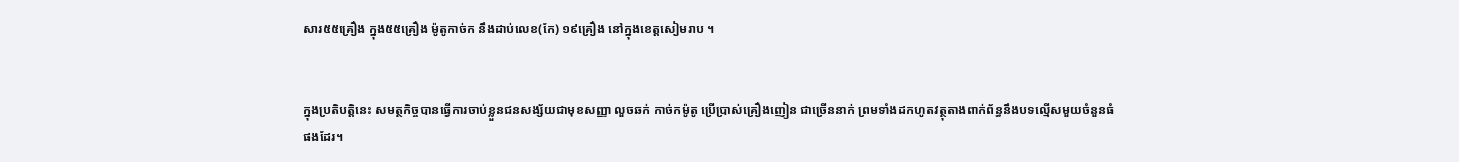សារ៥៥គ្រឿង ក្នុង៥៥គ្រឿង ម៉ូតូកាច់ក នឹងដាប់លេខ(កែ) ១៩គ្រឿង នៅក្នុងខេត្តសៀមរាប ។


ក្នុងប្រតិបត្តិនេះ សមត្ថកិច្ចបានធ្វើការចាប់ខ្លួនជនសង្ស័យជាមុខសញ្ញា លួចឆក់ កាច់កម៉ូតូ ប្រើប្រាស់គ្រឿងញៀន ជាច្រើននាក់ ព្រមទាំងដកហូតវត្ថុតាងពាក់ព័ន្ធនឹងបទល្មើសមួយចំនួនធំផងដែរ។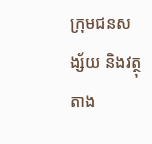ក្រុមជនសង្ស័យ និងវត្ថុតាង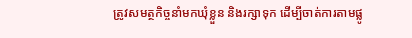ត្រូវសមត្ថកិច្ចនាំមកឃុំខ្លួន និងរក្សាទុក ដើម្បីចាត់ការតាមផ្លូ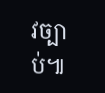វច្បាប់៕